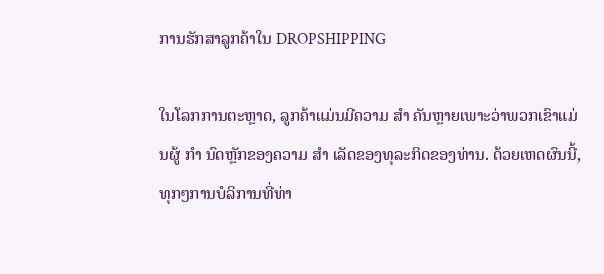ການຮັກສາລູກຄ້າໃນ DROPSHIPPING

ໃນໂລກການຕະຫຼາດ, ລູກຄ້າແມ່ນມີຄວາມ ສຳ ຄັນຫຼາຍເພາະວ່າພວກເຂົາແມ່ນຜູ້ ກຳ ນົດຫຼັກຂອງຄວາມ ສຳ ເລັດຂອງທຸລະກິດຂອງທ່ານ. ດ້ວຍເຫດຜົນນີ້, ທຸກໆການບໍລິການທີ່ທ່າ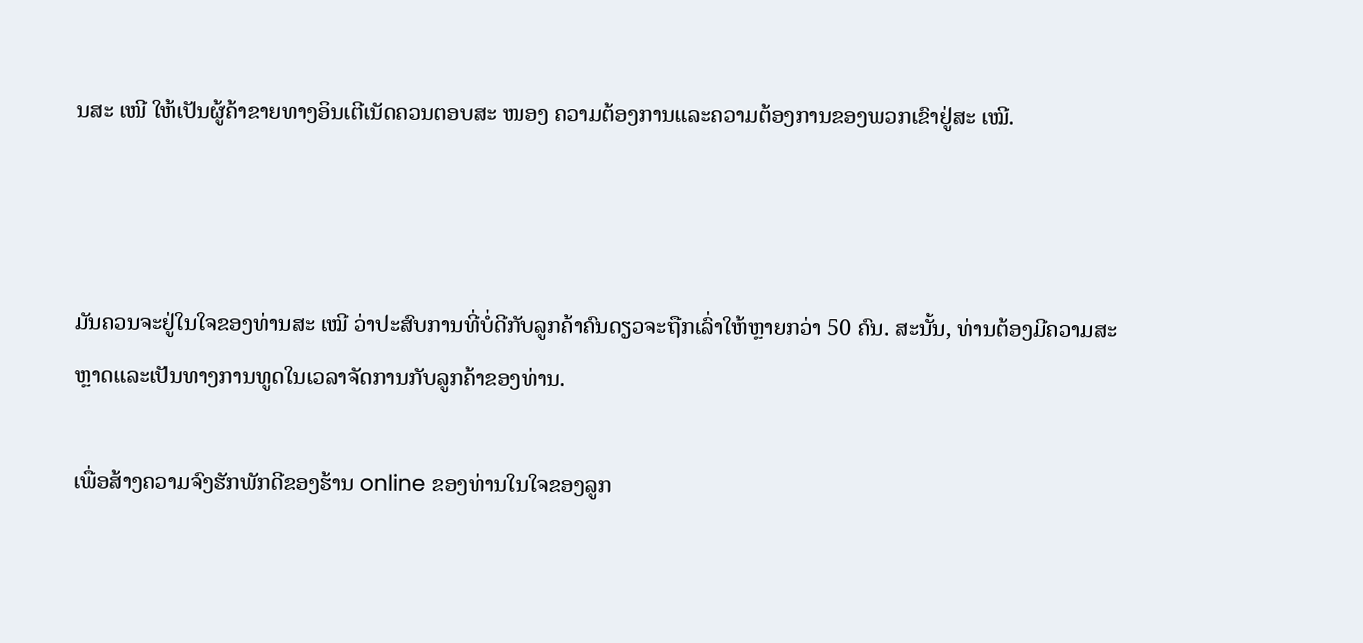ນສະ ເໜີ ໃຫ້ເປັນຜູ້ຄ້າຂາຍທາງອິນເຕີເນັດຄວນຕອບສະ ໜອງ ຄວາມຕ້ອງການແລະຄວາມຕ້ອງການຂອງພວກເຂົາຢູ່ສະ ເໝີ.



ມັນຄວນຈະຢູ່ໃນໃຈຂອງທ່ານສະ ເໝີ ວ່າປະສົບການທີ່ບໍ່ດີກັບລູກຄ້າຄົນດຽວຈະຖືກເລົ່າໃຫ້ຫຼາຍກວ່າ 50 ຄົນ. ສະນັ້ນ, ທ່ານຕ້ອງມີຄວາມສະຫຼາດແລະເປັນທາງການທູດໃນເວລາຈັດການກັບລູກຄ້າຂອງທ່ານ.

ເພື່ອສ້າງຄວາມຈົງຮັກພັກດີຂອງຮ້ານ online ຂອງທ່ານໃນໃຈຂອງລູກ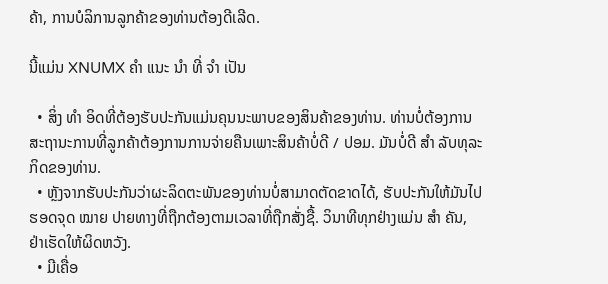ຄ້າ, ການບໍລິການລູກຄ້າຂອງທ່ານຕ້ອງດີເລີດ.

ນີ້ແມ່ນ XNUMX ຄຳ ແນະ ນຳ ທີ່ ຈຳ ເປັນ

  • ສິ່ງ ທຳ ອິດທີ່ຕ້ອງຮັບປະກັນແມ່ນຄຸນນະພາບຂອງສິນຄ້າຂອງທ່ານ. ທ່ານບໍ່ຕ້ອງການສະຖານະການທີ່ລູກຄ້າຕ້ອງການການຈ່າຍຄືນເພາະສິນຄ້າບໍ່ດີ / ປອມ. ມັນບໍ່ດີ ສຳ ລັບທຸລະກິດຂອງທ່ານ.
  • ຫຼັງຈາກຮັບປະກັນວ່າຜະລິດຕະພັນຂອງທ່ານບໍ່ສາມາດຕັດຂາດໄດ້, ຮັບປະກັນໃຫ້ມັນໄປຮອດຈຸດ ໝາຍ ປາຍທາງທີ່ຖືກຕ້ອງຕາມເວລາທີ່ຖືກສັ່ງຊື້. ວິນາທີທຸກຢ່າງແມ່ນ ສຳ ຄັນ, ຢ່າເຮັດໃຫ້ຜິດຫວັງ.
  • ມີເຄື່ອ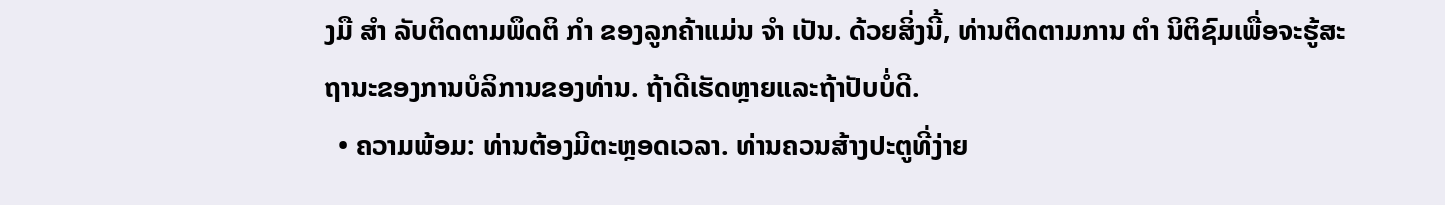ງມື ສຳ ລັບຕິດຕາມພຶດຕິ ກຳ ຂອງລູກຄ້າແມ່ນ ຈຳ ເປັນ. ດ້ວຍສິ່ງນີ້, ທ່ານຕິດຕາມການ ຕຳ ນິຕິຊົມເພື່ອຈະຮູ້ສະຖານະຂອງການບໍລິການຂອງທ່ານ. ຖ້າດີເຮັດຫຼາຍແລະຖ້າປັບບໍ່ດີ.
  • ຄວາມພ້ອມ: ທ່ານຕ້ອງມີຕະຫຼອດເວລາ. ທ່ານຄວນສ້າງປະຕູທີ່ງ່າຍ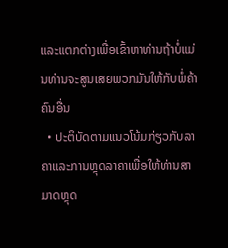ແລະແຕກຕ່າງເພື່ອເຂົ້າຫາທ່ານຖ້າບໍ່ແມ່ນທ່ານຈະສູນເສຍພວກມັນໃຫ້ກັບພໍ່ຄ້າຄົນອື່ນ
  • ປະຕິບັດຕາມແນວໂນ້ມກ່ຽວກັບລາຄາແລະການຫຼຸດລາຄາເພື່ອໃຫ້ທ່ານສາມາດຫຼຸດ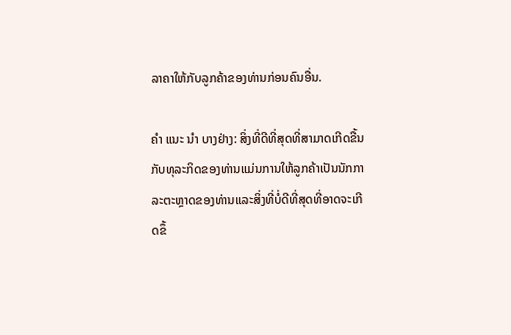ລາຄາໃຫ້ກັບລູກຄ້າຂອງທ່ານກ່ອນຄົນອື່ນ.

ຄຳ ແນະ ນຳ ບາງຢ່າງ: ສິ່ງທີ່ດີທີ່ສຸດທີ່ສາມາດເກີດຂື້ນກັບທຸລະກິດຂອງທ່ານແມ່ນການໃຫ້ລູກຄ້າເປັນນັກກາລະຕະຫຼາດຂອງທ່ານແລະສິ່ງທີ່ບໍ່ດີທີ່ສຸດທີ່ອາດຈະເກີດຂຶ້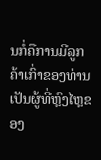ນກໍ່ຄືການມີລູກຄ້າເກົ່າຂອງທ່ານເປັນຜູ້ທີ່ຫຼົງໄຫຼຂອງ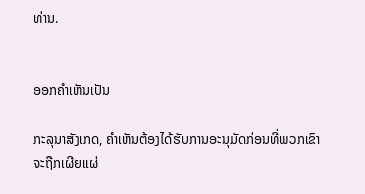ທ່ານ.


ອອກຄໍາເຫັນເປັນ

ກະລຸນາສັງເກດ, ຄໍາເຫັນຕ້ອງໄດ້ຮັບການອະນຸມັດກ່ອນທີ່ພວກເຂົາຈະຖືກເຜີຍແຜ່